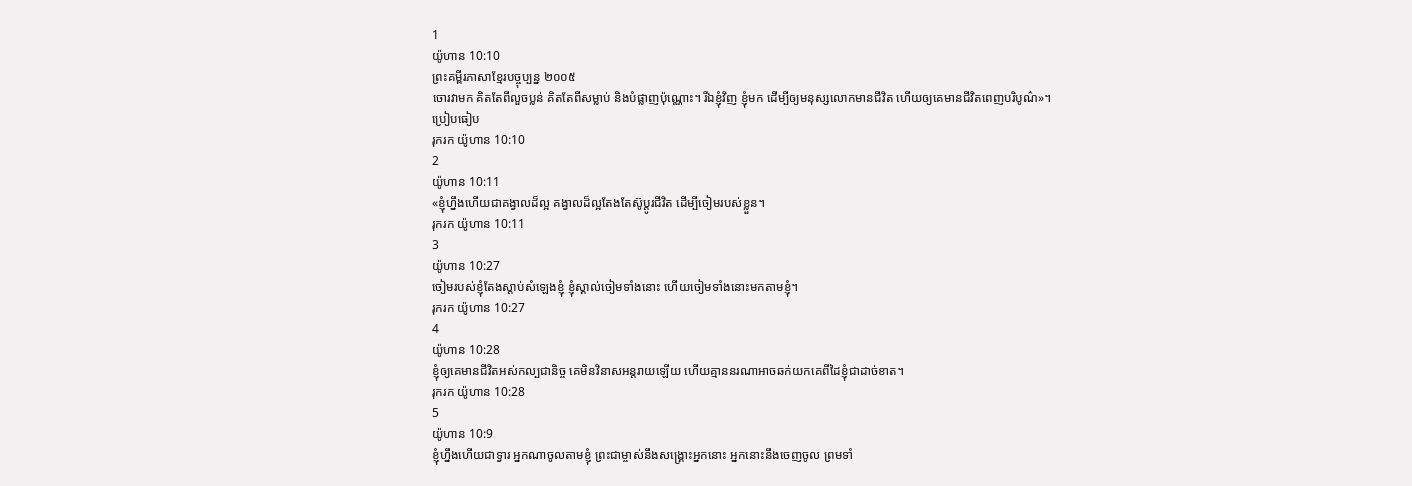1
យ៉ូហាន 10:10
ព្រះគម្ពីរភាសាខ្មែរបច្ចុប្បន្ន ២០០៥
ចោរវាមក គិតតែពីលួចប្លន់ គិតតែពីសម្លាប់ និងបំផ្លាញប៉ុណ្ណោះ។ រីឯខ្ញុំវិញ ខ្ញុំមក ដើម្បីឲ្យមនុស្សលោកមានជីវិត ហើយឲ្យគេមានជីវិតពេញបរិបូណ៌»។
ប្រៀបធៀប
រុករក យ៉ូហាន 10:10
2
យ៉ូហាន 10:11
«ខ្ញុំហ្នឹងហើយជាគង្វាលដ៏ល្អ គង្វាលដ៏ល្អតែងតែស៊ូប្ដូរជីវិត ដើម្បីចៀមរបស់ខ្លួន។
រុករក យ៉ូហាន 10:11
3
យ៉ូហាន 10:27
ចៀមរបស់ខ្ញុំតែងស្ដាប់សំឡេងខ្ញុំ ខ្ញុំស្គាល់ចៀមទាំងនោះ ហើយចៀមទាំងនោះមកតាមខ្ញុំ។
រុករក យ៉ូហាន 10:27
4
យ៉ូហាន 10:28
ខ្ញុំឲ្យគេមានជីវិតអស់កល្បជានិច្ច គេមិនវិនាសអន្តរាយឡើយ ហើយគ្មាននរណាអាចឆក់យកគេពីដៃខ្ញុំជាដាច់ខាត។
រុករក យ៉ូហាន 10:28
5
យ៉ូហាន 10:9
ខ្ញុំហ្នឹងហើយជាទ្វារ អ្នកណាចូលតាមខ្ញុំ ព្រះជាម្ចាស់នឹងសង្គ្រោះអ្នកនោះ អ្នកនោះនឹងចេញចូល ព្រមទាំ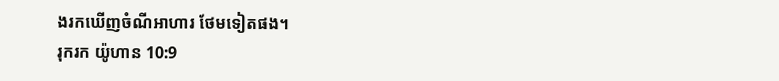ងរកឃើញចំណីអាហារ ថែមទៀតផង។
រុករក យ៉ូហាន 10:9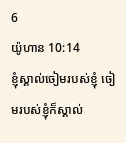6
យ៉ូហាន 10:14
ខ្ញុំស្គាល់ចៀមរបស់ខ្ញុំ ចៀមរបស់ខ្ញុំក៏ស្គាល់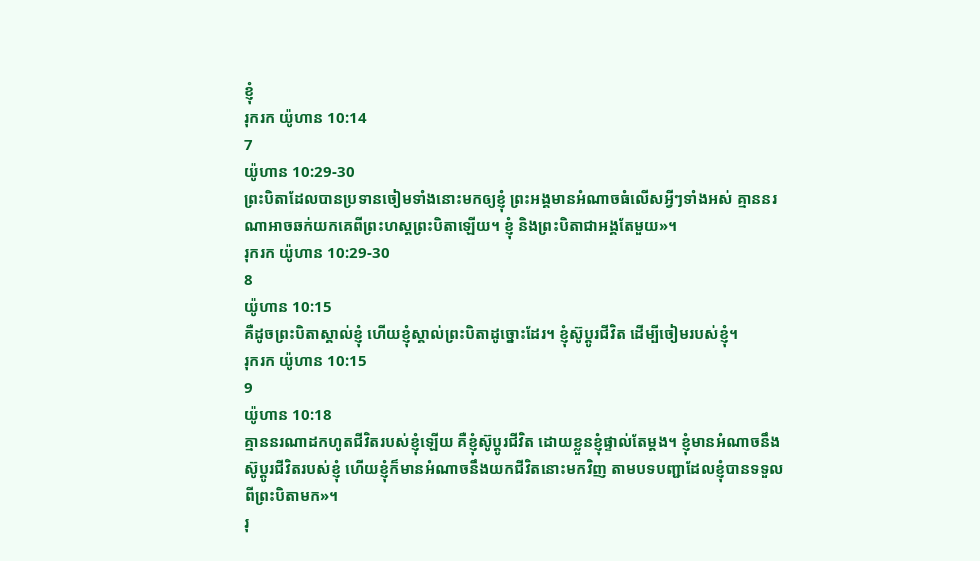ខ្ញុំ
រុករក យ៉ូហាន 10:14
7
យ៉ូហាន 10:29-30
ព្រះបិតាដែលបានប្រទានចៀមទាំងនោះមកឲ្យខ្ញុំ ព្រះអង្គមានអំណាចធំលើសអ្វីៗទាំងអស់ គ្មាននរណាអាចឆក់យកគេពីព្រះហស្ដព្រះបិតាឡើយ។ ខ្ញុំ និងព្រះបិតាជាអង្គតែមួយ»។
រុករក យ៉ូហាន 10:29-30
8
យ៉ូហាន 10:15
គឺដូចព្រះបិតាស្គាល់ខ្ញុំ ហើយខ្ញុំស្គាល់ព្រះបិតាដូច្នោះដែរ។ ខ្ញុំស៊ូប្ដូរជីវិត ដើម្បីចៀមរបស់ខ្ញុំ។
រុករក យ៉ូហាន 10:15
9
យ៉ូហាន 10:18
គ្មាននរណាដកហូតជីវិតរបស់ខ្ញុំឡើយ គឺខ្ញុំស៊ូប្ដូរជីវិត ដោយខ្លួនខ្ញុំផ្ទាល់តែម្ដង។ ខ្ញុំមានអំណាចនឹងស៊ូប្ដូរជីវិតរបស់ខ្ញុំ ហើយខ្ញុំក៏មានអំណាចនឹងយកជីវិតនោះមកវិញ តាមបទបញ្ជាដែលខ្ញុំបានទទួលពីព្រះបិតាមក»។
រុ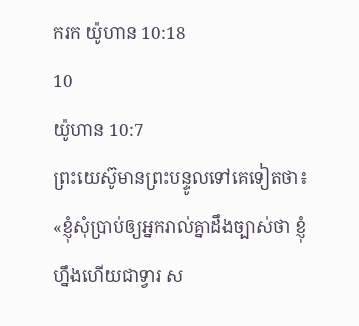ករក យ៉ូហាន 10:18
10
យ៉ូហាន 10:7
ព្រះយេស៊ូមានព្រះបន្ទូលទៅគេទៀតថា៖ «ខ្ញុំសុំប្រាប់ឲ្យអ្នករាល់គ្នាដឹងច្បាស់ថា ខ្ញុំហ្នឹងហើយជាទ្វារ ស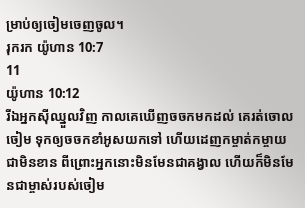ម្រាប់ឲ្យចៀមចេញចូល។
រុករក យ៉ូហាន 10:7
11
យ៉ូហាន 10:12
រីឯអ្នកស៊ីឈ្នួលវិញ កាលគេឃើញចចកមកដល់ គេរត់ចោលចៀម ទុកឲ្យចចកខាំអូសយកទៅ ហើយដេញកម្ចាត់កម្ចាយជាមិនខាន ពីព្រោះអ្នកនោះមិនមែនជាគង្វាល ហើយក៏មិនមែនជាម្ចាស់របស់ចៀម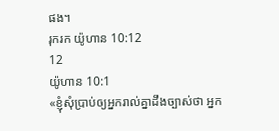ផង។
រុករក យ៉ូហាន 10:12
12
យ៉ូហាន 10:1
«ខ្ញុំសុំប្រាប់ឲ្យអ្នករាល់គ្នាដឹងច្បាស់ថា អ្នក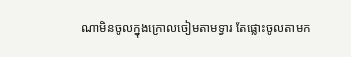ណាមិនចូលក្នុងក្រោលចៀមតាមទ្វារ តែផ្លោះចូលតាមក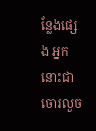ន្លែងផ្សេង អ្នកនោះជាចោរលួច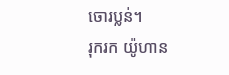ចោរប្លន់។
រុករក យ៉ូហាន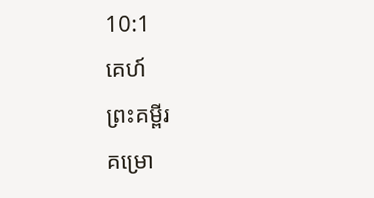10:1
គេហ៍
ព្រះគម្ពីរ
គម្រោ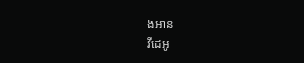ងអាន
វីដេអូ